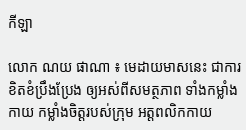កីឡា

លោក ណយ ផាណា ៖ មេដាយមាសនេះ ជាការខិតខំប្រឹងប្រែង ឲ្យអស់ពីសមត្ថភាព ទាំងកម្លាំងកាយ កម្លាំងចិត្តរបស់ក្រុម អត្តពលិកកាយ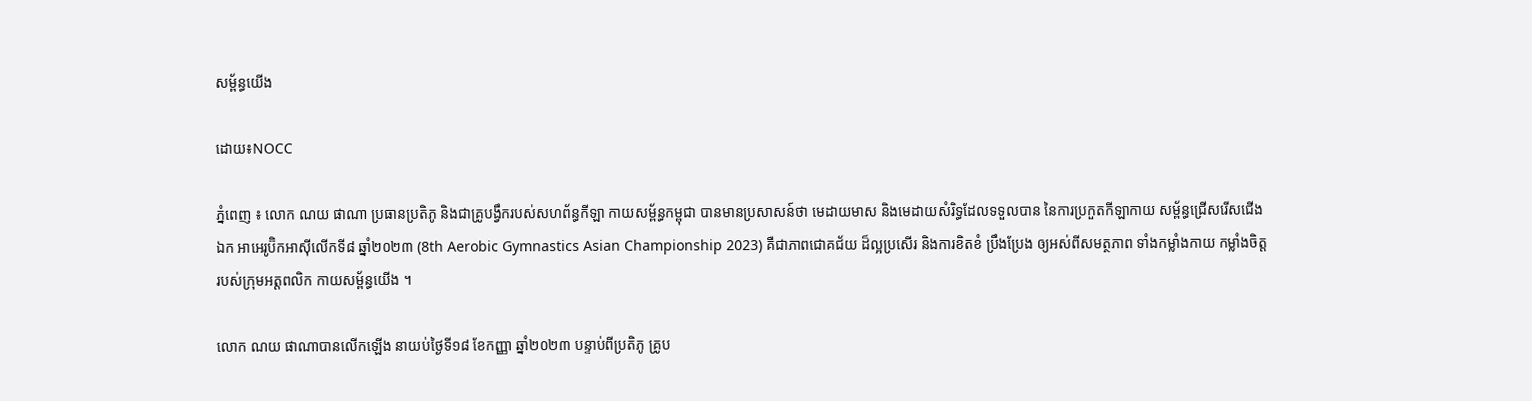សម្ព័ន្ធយើង

ដោយ៖NOCC

ភ្នំពេញ ៖ លោក ណយ ផាណា ប្រធានប្រតិភូ និងជាគ្រូបង្វឹករបស់សហព័ន្ធកីឡា កាយសម្ព័ន្ធកម្ពុជា បានមានប្រសាសន៍ថា មេដាយមាស និងមេដាយសំរិទ្ធដែលទទួលបាន នៃការប្រកួតកីឡាកាយ សម្ព័ន្ធជ្រើសរើសជើងឯក អាអេរូប៊ិកអាស៊ីលើកទី៨ ឆ្នាំ២០២៣ (8th Aerobic Gymnastics Asian Championship 2023) គឺជាភាពជោគជ័យ ដ៏ល្អប្រសើរ និងការខិតខំ ប្រឹងប្រែង ឲ្យអស់ពីសមត្ថភាព ទាំងកម្លាំងកាយ កម្លាំងចិត្ត របស់ក្រុមអត្តពលិក កាយសម្ព័ន្ធយើង ។

លោក ណយ ផាណាបានលើកឡើង នាយប់ថ្ងៃទី១៨ ខែកញ្ញា ឆ្នាំ២០២៣ បន្ទាប់ពីប្រតិភូ គ្រូប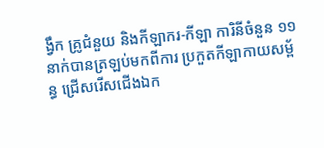ង្វឹក គ្រូជំនួយ និងកីឡាករ-កីឡា ការិនីចំនួន ១១ នាក់បានត្រឡប់មកពីការ ប្រកួតកីឡាកាយសម្ព័ន្ធ ជ្រើសរើសជើងឯក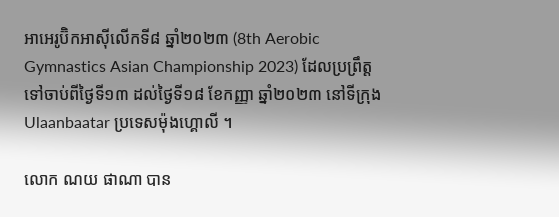អាអេរូប៊ិកអាស៊ីលើកទី៨ ឆ្នាំ២០២៣ (8th Aerobic Gymnastics Asian Championship 2023) ដែលប្រព្រឹត្ត ទៅចាប់ពីថ្ងៃទី១៣ ដល់ថ្ងៃទី១៨ ខែកញ្ញា ឆ្នាំ២០២៣ នៅទីក្រុង Ulaanbaatar ប្រទេសម៉ុងហ្គោលី ។

លោក ណយ ផាណា បាន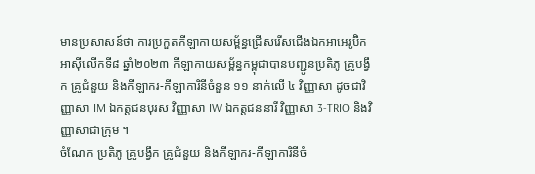មានប្រសាសន៍ថា ការប្រកួតកីឡាកាយសម្ព័ន្ធជ្រើសរើសជើងឯកអាអេរូប៊ិកអាស៊ីលើកទី៨ ឆ្នាំ២០២៣ កីឡាកាយសម្ព័ន្ធកម្ពុជាបានបញ្ជូនប្រតិភូ គ្រូបង្វឹក គ្រូជំនួយ និងកីឡាករ-កីឡាការិនីចំនួន ១១ នាក់លើ ៤ វិញ្ញាសា ដូចជាវិញ្ញាសា IM ឯកត្តជនបុរស វិញ្ញាសា IW ឯកត្តជននារី វិញ្ញាសា 3-TRIO និងវិញ្ញាសាជាក្រុម ។
ចំណែក ប្រតិភូ គ្រូបង្វឹក គ្រូជំនួយ និងកីឡាករ-កីឡាការិនីចំ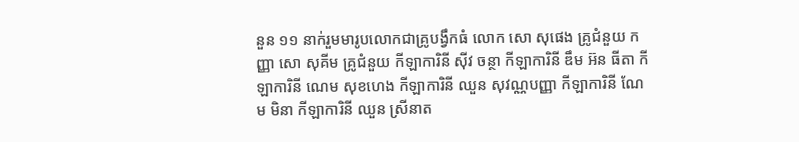នួន ១១ នាក់រួមមារូបលោកជាគ្រូបង្វឹកធំ លោក សោ សុផេង គ្រូជំនួយ កញ្ញា សោ សុគីម គ្រូជំនួយ កីឡាការិនី ស៊ីវ ចន្ថា កីឡាការិនី ឌឹម អ៊ន ធីតា កីឡាការិនី ណេម សុខហេង កីឡាការិនី ឈួន សុវណ្ណបញ្ញា កីឡាការិនី ណែម មិនា កីឡាការិនី ឈួន ស្រីនាត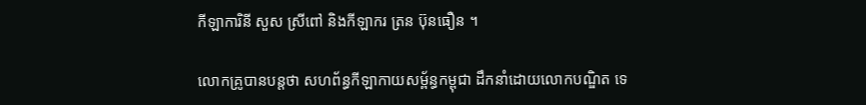កីឡាការិនី សួស ស្រីពៅ និងកីឡាករ ត្រន ប៊ុនធឿន ។

លោកគ្រូបានបន្តថា សហព័ន្ធកីឡាកាយសម្ព័ន្ធកម្ពុជា ដឹកនាំដោយលោកបណ្ឌិត ទេ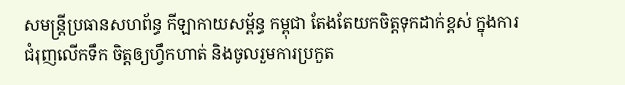សមន្ត្រីប្រធានសហព័ន្ធ កីឡាកាយសម្ព័ន្ធ កម្ពុជា តែងតែយកចិត្តទុកដាក់ខ្ពស់ ក្នុងការជំរុញលើកទឹក ចិត្តឲ្យហ្វឹកហាត់ និងចូលរួមការប្រកួត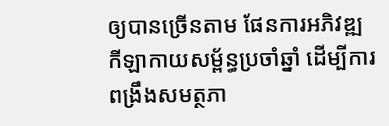ឲ្យបានច្រើនតាម ផែនការអភិវឌ្ឍ កីឡាកាយសម្ព័ន្ធប្រចាំឆ្នាំ ដើម្បីការពង្រឹងសមត្ថភា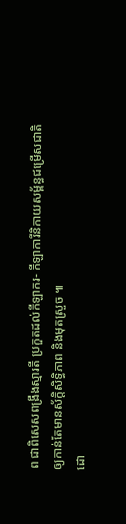ព ជាពិសេសពង្រឹងស្មារតី ប្រកួតដល់កីឡាករ- កីឡាការីនិកាយសម្ព័ន្ធជម្រើសជាតិ ឲ្យកាន់តែមានស័ក្ដិសិទ្ធិភាព និងមុតស្រួច ៕
ដោ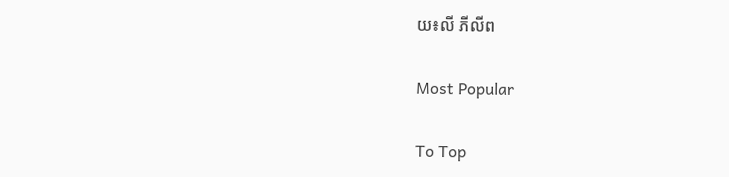យ៖លី ភីលីព

Most Popular

To Top